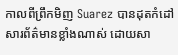កាលពីព្រឹកមិញ Suarez បានដុតកំដៅ សារព័ត៌មានខ្លាំងណាស់ ដោយសា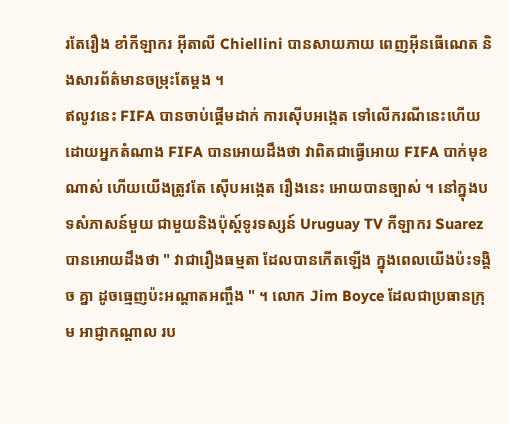រតែរឿង ខាំកីឡាករ អ៊ីតាលី Chiellini បានសាយភាយ ពេញអ៊ីនធើណេត និងសារព័ត៌មានចម្រុះតែម្តង ។
ឥលូវនេះ FIFA បានចាប់ផ្តើមដាក់ ការស៊ើបអង្កេត ទៅលើករណីនេះហើយ ដោយអ្នកតំណាង FIFA បានអោយដឹងថា វាពិតជាធ្វើអោយ FIFA បាក់មុខណាស់ ហើយយើងត្រូវតែ ស៊ើបអង្កេត រឿងនេះ អោយបានច្បាស់ ។ នៅក្នុងបទសំភាសន៍មួយ ជាមួយនិងប៉ុស្ត៍ទូរទស្សន៍ Uruguay TV កីឡាករ Suarez បានអោយដឹងថា " វាជារឿងធម្មតា ដែលបានកើតឡើង ក្នុងពេលយើងប៉ះទង្គិច គ្នា ដូចធ្មេញប៉ះអណ្តាតអញ្ចឹង " ។ លោក Jim Boyce ដែលជាប្រធានក្រុម អាជ្ញាកណ្តាល រប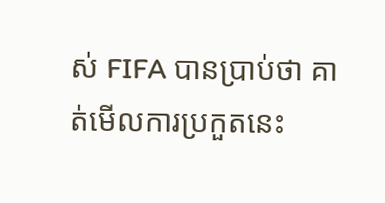ស់ FIFA បានប្រាប់ថា គាត់មើលការប្រកួតនេះ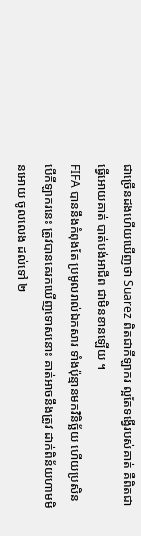ជាច្រើនដងហើយឃើញថា Suarez ពិតជាកីឡាករ ល្អតែទង្វើរបស់គាត់ គឺពិតជាធ្វើអោយគាត់ បាត់បង់អាជីព ជាមិនខានឡើយ ។
FIFA បាននឹងកំពុងតែ ប្រមូលរាល់ឯកសារ ទាំងប៉ុន្មានមកវិនិច្ឆ័យ ហើយប្រសិនបើកីឡាករនេះ ត្រូវបានគេរកឃើញទោសនោះ គាត់អាចនឹងត្រូវ ដាក់ពិន័យហាមមិនអោយ ចូលលេង ដល់ទៅ ២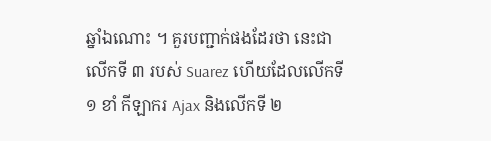ឆ្នាំឯណោះ ។ គួរបញ្ជាក់ផងដែរថា នេះជាលើកទី ៣ របស់ Suarez ហើយដែលលើកទី ១ ខាំ កីឡាករ Ajax និងលើកទី ២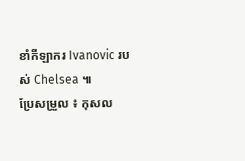ខាំកីឡាករ Ivanovic របស់ Chelsea ៕
ប្រែសម្រួល ៖ កុសល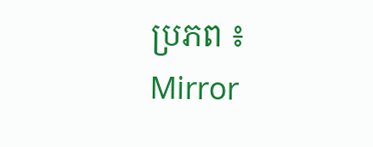ប្រភព ៖ Mirror